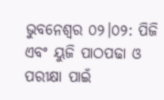ଭୁବନେଶ୍ୱର ୦୨।୦୨: ପିଜି ଏବଂ ୟୁଜି ପାଠପଢା ଓ ପରୀକ୍ଷା ପାଇଁ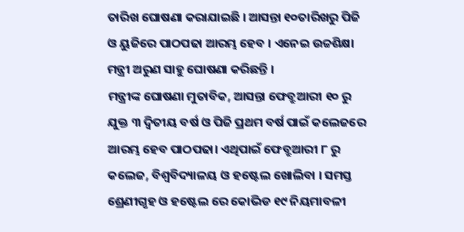ତାରିଖ ଘୋଷଣା କରାଯାଇଛି । ଆସନ୍ତା ୧୦ତାରିଖରୁ ପିଜି ଓ ୟୁଜିରେ ପାଠପଢା ଆରମ୍ଭ ହେବ । ଏନେଇ ଉଚ୍ଚଶିକ୍ଷା ମନ୍ତ୍ରୀ ଅରୁଣ ସାହୁ ଘୋଷଣା କରିଛନ୍ତି ।
ମନ୍ତ୍ରୀଙ୍କ ଘୋଷଣା ମୁତାବିକ, ଆସନ୍ତା ଫେବ୍ରୁଆରୀ ୧୦ ରୁ ଯୁକ୍ତ ୩ ଦ୍ବିତୀୟ ବର୍ଷ ଓ ପିଜି ପ୍ରଥମ ବର୍ଷ ପାଇଁ କଲେଜରେ ଆରମ୍ଭ ହେବ ପାଠପଢା। ଏଥିପାଇଁ ଫେବ୍ରୁଆରୀ ୮ ରୁ କଲେଜ, ବିଶ୍ବବିଦ୍ୟାଳୟ ଓ ହଷ୍ଟେଲ ଖୋଲିବା । ସମସ୍ତ ଶ୍ରେଣୀଗୃହ ଓ ହଷ୍ଟେଲ ରେ କୋଭିଡ ୧୯ ନିୟମାବଳୀ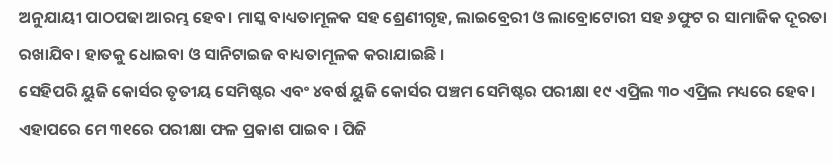ଅନୁଯାୟୀ ପାଠପଢା ଆରମ୍ଭ ହେବ। ମାସ୍କ ବାଧ୍ୟତାମୂଳକ ସହ ଶ୍ରେଣୀଗୃହ, ଲାଇବ୍ରେରୀ ଓ ଲାବ୍ରୋଟୋରୀ ସହ ୬ଫୁଟ ର ସାମାଜିକ ଦୂରତା ରଖାଯିବ। ହାତକୁ ଧୋଇବା ଓ ସାନିଟାଇଜ ବାଧ୍ୟତାମୂଳକ କରାଯାଇଛି ।
ସେହିପରି ୟୁଜି କୋର୍ସର ତୃତୀୟ ସେମିଷ୍ଟର ଏବଂ ୪ବର୍ଷ ୟୁଜି କୋର୍ସର ପଞ୍ଚମ ସେମିଷ୍ଟର ପରୀକ୍ଷା ୧୯ ଏପ୍ରିଲ ୩୦ ଏପ୍ରିଲ ମଧ୍ୟରେ ହେବ। ଏହାପରେ ମେ ୩୧ରେ ପରୀକ୍ଷା ଫଳ ପ୍ରକାଶ ପାଇବ । ପିଜି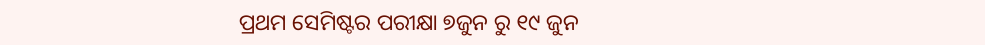ପ୍ରଥମ ସେମିଷ୍ଟର ପରୀକ୍ଷା ୭ଜୁନ ରୁ ୧୯ ଜୁନ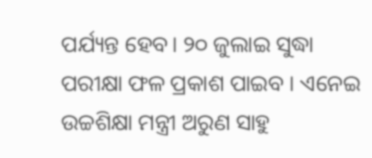ପର୍ଯ୍ୟନ୍ତ ହେବ। ୨୦ ଜୁଲାଇ ସୁଦ୍ଧା ପରୀକ୍ଷା ଫଳ ପ୍ରକାଶ ପାଇବ । ଏନେଇ ଉଚ୍ଚଶିକ୍ଷା ମନ୍ତ୍ରୀ ଅରୁଣ ସାହୁ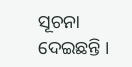ସୂଚନା ଦେଇଛନ୍ତି ।